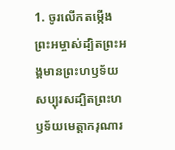1. ចូរលើកតម្កើងព្រះអម្ចាស់ដ្បិតព្រះអង្គមានព្រះហឫទ័យសប្បុរសដ្បិតព្រះហឫទ័យមេត្តាករុណារ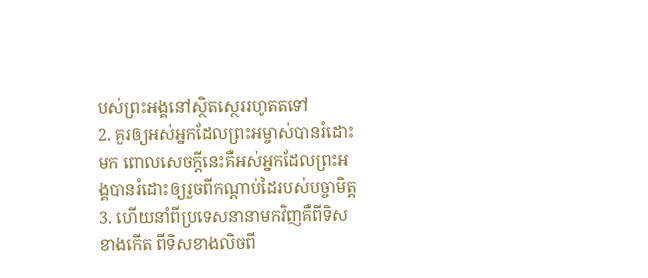បស់ព្រះអង្គនៅស្ថិតស្ថេររហូតតទៅ
2. គួរឲ្យអស់អ្នកដែលព្រះអម្ចាស់បានរំដោះមក ពោលសេចក្ដីនេះគឺអស់អ្នកដែលព្រះអង្គបានរំដោះឲ្យរួចពីកណ្ដាប់ដៃរបស់បច្ចាមិត្ត
3. ហើយនាំពីប្រទេសនានាមកវិញគឺពីទិសខាងកើត ពីទិសខាងលិចពី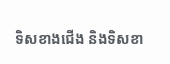ទិសខាងជើង និងទិសខា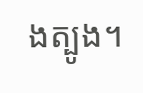ងត្បូង។